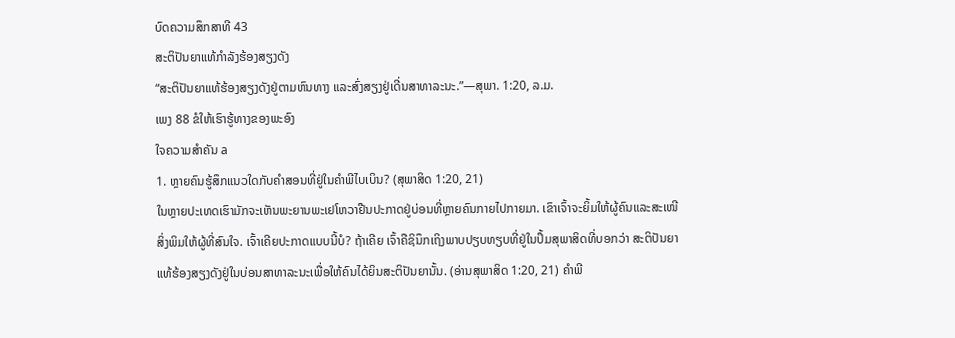ບົດຄວາມສຶກສາທີ 43
ສະຕິປັນຍາແທ້ກຳລັງຮ້ອງສຽງດັງ
“ສະຕິປັນຍາແທ້ຮ້ອງສຽງດັງຢູ່ຕາມຫົນທາງ ແລະສົ່ງສຽງຢູ່ເດີ່ນສາທາລະນະ.”—ສຸພາ. 1:20, ລ.ມ.
ເພງ 88 ຂໍໃຫ້ເຮົາຮູ້ທາງຂອງພະອົງ
ໃຈຄວາມສຳຄັນ a
1. ຫຼາຍຄົນຮູ້ສຶກແນວໃດກັບຄຳສອນທີ່ຢູ່ໃນຄຳພີໄບເບິນ? (ສຸພາສິດ 1:20, 21)
ໃນຫຼາຍປະເທດເຮົາມັກຈະເຫັນພະຍານພະເຢໂຫວາຢືນປະກາດຢູ່ບ່ອນທີ່ຫຼາຍຄົນກາຍໄປກາຍມາ. ເຂົາເຈົ້າຈະຍິ້ມໃຫ້ຜູ້ຄົນແລະສະເໜີສິ່ງພິມໃຫ້ຜູ້ທີ່ສົນໃຈ. ເຈົ້າເຄີຍປະກາດແບບນີ້ບໍ? ຖ້າເຄີຍ ເຈົ້າຄືຊິນຶກເຖິງພາບປຽບທຽບທີ່ຢູ່ໃນປຶ້ມສຸພາສິດທີ່ບອກວ່າ ສະຕິປັນຍາແທ້ຮ້ອງສຽງດັງຢູ່ໃນບ່ອນສາທາລະນະເພື່ອໃຫ້ຄົນໄດ້ຍິນສະຕິປັນຍານັ້ນ. (ອ່ານສຸພາສິດ 1:20, 21) ຄຳພີ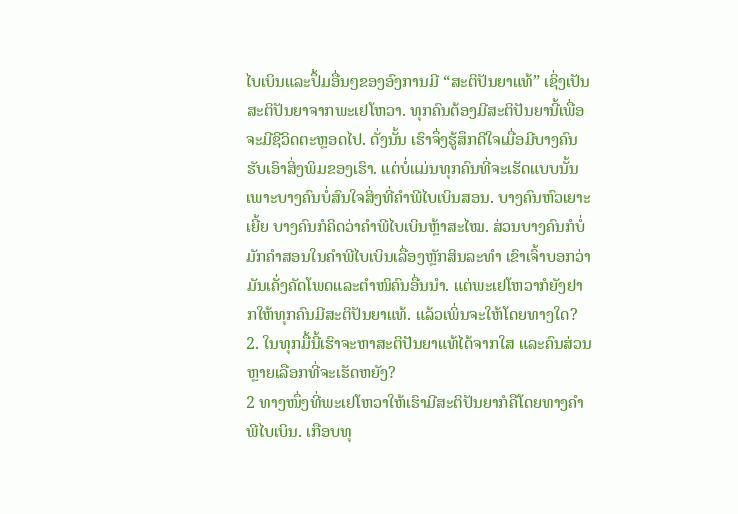ໄບເບິນແລະປຶ້ມອື່ນໆຂອງອົງການມີ “ສະຕິປັນຍາແທ້” ເຊິ່ງເປັນສະຕິປັນຍາຈາກພະເຢໂຫວາ. ທຸກຄົນຕ້ອງມີສະຕິປັນຍານີ້ເພື່ອຈະມີຊີວິດຕະຫຼອດໄປ. ດັ່ງນັ້ນ ເຮົາຈຶ່ງຮູ້ສຶກດີໃຈເມື່ອມີບາງຄົນຮັບເອົາສິ່ງພິມຂອງເຮົາ. ແຕ່ບໍ່ແມ່ນທຸກຄົນທີ່ຈະເຮັດແບບນັ້ນ ເພາະບາງຄົນບໍ່ສົນໃຈສິ່ງທີ່ຄຳພີໄບເບິນສອນ. ບາງຄົນຫົວເຍາະເຍີ້ຍ ບາງຄົນກໍຄິດວ່າຄຳພີໄບເບິນຫຼ້າສະໄໝ. ສ່ວນບາງຄົນກໍບໍ່ມັກຄຳສອນໃນຄຳພີໄບເບິນເລື່ອງຫຼັກສິນລະທຳ ເຂົາເຈົ້າບອກວ່າມັນເຄັ່ງຄັດໂພດແລະຕຳໜິຄົນອື່ນນຳ. ແຕ່ພະເຢໂຫວາກໍຍັງຢາກໃຫ້ທຸກຄົນມີສະຕິປັນຍາແທ້. ແລ້ວເພິ່ນຈະໃຫ້ໂດຍທາງໃດ?
2. ໃນທຸກມື້ນີ້ເຮົາຈະຫາສະຕິປັນຍາແທ້ໄດ້ຈາກໃສ ແລະຄົນສ່ວນຫຼາຍເລືອກທີ່ຈະເຮັດຫຍັງ?
2 ທາງໜຶ່ງທີ່ພະເຢໂຫວາໃຫ້ເຮົາມີສະຕິປັນຍາກໍຄືໂດຍທາງຄຳພີໄບເບິນ. ເກືອບທຸ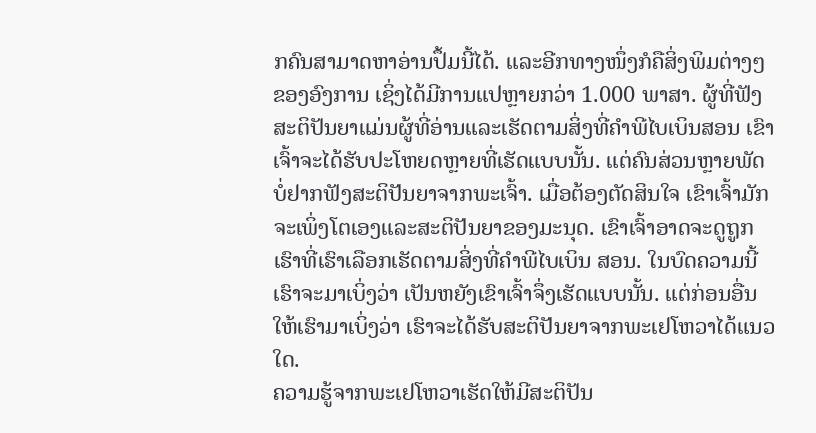ກຄົນສາມາດຫາອ່ານປຶ້ມນີ້ໄດ້. ແລະອີກທາງໜຶ່ງກໍຄືສິ່ງພິມຕ່າງໆຂອງອົງການ ເຊິ່ງໄດ້ມີການແປຫຼາຍກວ່າ 1.000 ພາສາ. ຜູ້ທີ່ຟັງສະຕິປັນຍາແມ່ນຜູ້ທີ່ອ່ານແລະເຮັດຕາມສິ່ງທີ່ຄຳພີໄບເບິນສອນ ເຂົາເຈົ້າຈະໄດ້ຮັບປະໂຫຍດຫຼາຍທີ່ເຮັດແບບນັ້ນ. ແຕ່ຄົນສ່ວນຫຼາຍພັດບໍ່ຢາກຟັງສະຕິປັນຍາຈາກພະເຈົ້າ. ເມື່ອຕ້ອງຕັດສິນໃຈ ເຂົາເຈົ້າມັກຈະເພິ່ງໂຕເອງແລະສະຕິປັນຍາຂອງມະນຸດ. ເຂົາເຈົ້າອາດຈະດູຖູກເຮົາທີ່ເຮົາເລືອກເຮັດຕາມສິ່ງທີ່ຄຳພີໄບເບິນ ສອນ. ໃນບົດຄວາມນີ້ເຮົາຈະມາເບິ່ງວ່າ ເປັນຫຍັງເຂົາເຈົ້າຈຶ່ງເຮັດແບບນັ້ນ. ແຕ່ກ່ອນອື່ນໃຫ້ເຮົາມາເບິ່ງວ່າ ເຮົາຈະໄດ້ຮັບສະຕິປັນຍາຈາກພະເຢໂຫວາໄດ້ແນວໃດ.
ຄວາມຮູ້ຈາກພະເຢໂຫວາເຮັດໃຫ້ມີສະຕິປັນ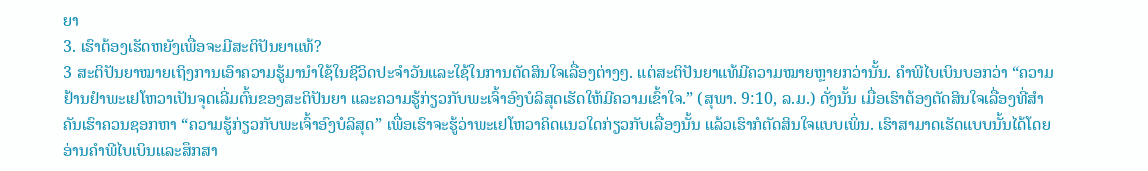ຍາ
3. ເຮົາຕ້ອງເຮັດຫຍັງເພື່ອຈະມີສະຕິປັນຍາແທ້?
3 ສະຕິປັນຍາໝາຍເຖິງການເອົາຄວາມຮູ້ມານຳໃຊ້ໃນຊີວິດປະຈຳວັນແລະໃຊ້ໃນການຕັດສິນໃຈເລື່ອງຕ່າງໆ. ແຕ່ສະຕິປັນຍາແທ້ມີຄວາມໝາຍຫຼາຍກວ່ານັ້ນ. ຄຳພີໄບເບິນບອກວ່າ “ຄວາມຢ້ານຢຳພະເຢໂຫວາເປັນຈຸດເລີ່ມຕົ້ນຂອງສະຕິປັນຍາ ແລະຄວາມຮູ້ກ່ຽວກັບພະເຈົ້າອົງບໍລິສຸດເຮັດໃຫ້ມີຄວາມເຂົ້າໃຈ.” (ສຸພາ. 9:10, ລ.ມ.) ດັ່ງນັ້ນ ເມື່ອເຮົາຕ້ອງຕັດສິນໃຈເລື່ອງທີ່ສຳຄັນເຮົາຄວນຊອກຫາ “ຄວາມຮູ້ກ່ຽວກັບພະເຈົ້າອົງບໍລິສຸດ” ເພື່ອເຮົາຈະຮູ້ວ່າພະເຢໂຫວາຄິດແນວໃດກ່ຽວກັບເລື່ອງນັ້ນ ແລ້ວເຮົາກໍຕັດສິນໃຈແບບເພິ່ນ. ເຮົາສາມາດເຮັດແບບນັ້ນໄດ້ໂດຍອ່ານຄຳພີໄບເບິນແລະສຶກສາ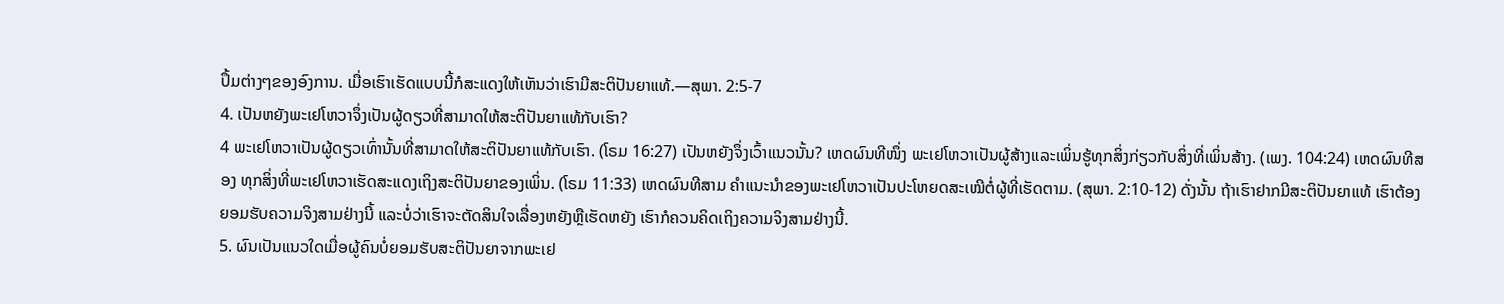ປຶ້ມຕ່າງໆຂອງອົງການ. ເມື່ອເຮົາເຮັດແບບນີ້ກໍສະແດງໃຫ້ເຫັນວ່າເຮົາມີສະຕິປັນຍາແທ້.—ສຸພາ. 2:5-7
4. ເປັນຫຍັງພະເຢໂຫວາຈຶ່ງເປັນຜູ້ດຽວທີ່ສາມາດໃຫ້ສະຕິປັນຍາແທ້ກັບເຮົາ?
4 ພະເຢໂຫວາເປັນຜູ້ດຽວເທົ່ານັ້ນທີ່ສາມາດໃຫ້ສະຕິປັນຍາແທ້ກັບເຮົາ. (ໂຣມ 16:27) ເປັນຫຍັງຈຶ່ງເວົ້າແນວນັ້ນ? ເຫດຜົນທີໜຶ່ງ ພະເຢໂຫວາເປັນຜູ້ສ້າງແລະເພິ່ນຮູ້ທຸກສິ່ງກ່ຽວກັບສິ່ງທີ່ເພິ່ນສ້າງ. (ເພງ. 104:24) ເຫດຜົນທີສອງ ທຸກສິ່ງທີ່ພະເຢໂຫວາເຮັດສະແດງເຖິງສະຕິປັນຍາຂອງເພິ່ນ. (ໂຣມ 11:33) ເຫດຜົນທີສາມ ຄຳແນະນຳຂອງພະເຢໂຫວາເປັນປະໂຫຍດສະເໝີຕໍ່ຜູ້ທີ່ເຮັດຕາມ. (ສຸພາ. 2:10-12) ດັ່ງນັ້ນ ຖ້າເຮົາຢາກມີສະຕິປັນຍາແທ້ ເຮົາຕ້ອງຍອມຮັບຄວາມຈິງສາມຢ່າງນີ້ ແລະບໍ່ວ່າເຮົາຈະຕັດສິນໃຈເລື່ອງຫຍັງຫຼືເຮັດຫຍັງ ເຮົາກໍຄວນຄິດເຖິງຄວາມຈິງສາມຢ່າງນີ້.
5. ຜົນເປັນແນວໃດເມື່ອຜູ້ຄົນບໍ່ຍອມຮັບສະຕິປັນຍາຈາກພະເຢ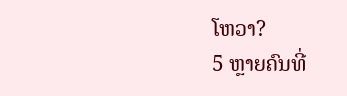ໂຫວາ?
5 ຫຼາຍຄົນທີ່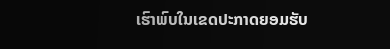ເຮົາພົບໃນເຂດປະກາດຍອມຮັບ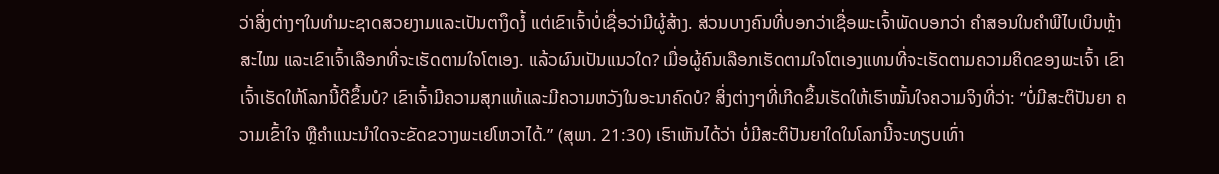ວ່າສິ່ງຕ່າງໆໃນທຳມະຊາດສວຍງາມແລະເປັນຕາງຶດງໍ້ ແຕ່ເຂົາເຈົ້າບໍ່ເຊື່ອວ່າມີຜູ້ສ້າງ. ສ່ວນບາງຄົນທີ່ບອກວ່າເຊື່ອພະເຈົ້າພັດບອກວ່າ ຄຳສອນໃນຄຳພີໄບເບິນຫຼ້າສະໄໝ ແລະເຂົາເຈົ້າເລືອກທີ່ຈະເຮັດຕາມໃຈໂຕເອງ. ແລ້ວຜົນເປັນແນວໃດ? ເມື່ອຜູ້ຄົນເລືອກເຮັດຕາມໃຈໂຕເອງແທນທີ່ຈະເຮັດຕາມຄວາມຄິດຂອງພະເຈົ້າ ເຂົາເຈົ້າເຮັດໃຫ້ໂລກນີ້ດີຂຶ້ນບໍ? ເຂົາເຈົ້າມີຄວາມສຸກແທ້ແລະມີຄວາມຫວັງໃນອະນາຄົດບໍ? ສິ່ງຕ່າງໆທີ່ເກີດຂຶ້ນເຮັດໃຫ້ເຮົາໝັ້ນໃຈຄວາມຈິງທີ່ວ່າ: “ບໍ່ມີສະຕິປັນຍາ ຄວາມເຂົ້າໃຈ ຫຼືຄຳແນະນຳໃດຈະຂັດຂວາງພະເຢໂຫວາໄດ້.” (ສຸພາ. 21:30) ເຮົາເຫັນໄດ້ວ່າ ບໍ່ມີສະຕິປັນຍາໃດໃນໂລກນີ້ຈະທຽບເທົ່າ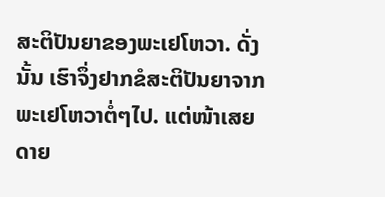ສະຕິປັນຍາຂອງພະເຢໂຫວາ. ດັ່ງນັ້ນ ເຮົາຈຶ່ງຢາກຂໍສະຕິປັນຍາຈາກພະເຢໂຫວາຕໍ່ໆໄປ. ແຕ່ໜ້າເສຍດາຍ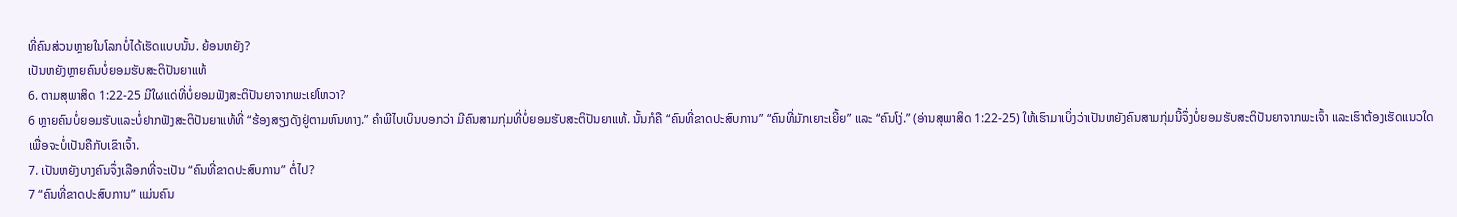ທີ່ຄົນສ່ວນຫຼາຍໃນໂລກບໍ່ໄດ້ເຮັດແບບນັ້ນ. ຍ້ອນຫຍັງ?
ເປັນຫຍັງຫຼາຍຄົນບໍ່ຍອມຮັບສະຕິປັນຍາແທ້
6. ຕາມສຸພາສິດ 1:22-25 ມີໃຜແດ່ທີ່ບໍ່ຍອມຟັງສະຕິປັນຍາຈາກພະເຢໂຫວາ?
6 ຫຼາຍຄົນບໍ່ຍອມຮັບແລະບໍ່ຢາກຟັງສະຕິປັນຍາແທ້ທີ່ “ຮ້ອງສຽງດັງຢູ່ຕາມຫົນທາງ.” ຄຳພີໄບເບິນບອກວ່າ ມີຄົນສາມກຸ່ມທີ່ບໍ່ຍອມຮັບສະຕິປັນຍາແທ້. ນັ້ນກໍຄື “ຄົນທີ່ຂາດປະສົບການ” “ຄົນທີ່ມັກເຍາະເຍີ້ຍ” ແລະ “ຄົນໂງ່.” (ອ່ານສຸພາສິດ 1:22-25) ໃຫ້ເຮົາມາເບິ່ງວ່າເປັນຫຍັງຄົນສາມກຸ່ມນີ້ຈຶ່ງບໍ່ຍອມຮັບສະຕິປັນຍາຈາກພະເຈົ້າ ແລະເຮົາຕ້ອງເຮັດແນວໃດເພື່ອຈະບໍ່ເປັນຄືກັບເຂົາເຈົ້າ.
7. ເປັນຫຍັງບາງຄົນຈຶ່ງເລືອກທີ່ຈະເປັນ “ຄົນທີ່ຂາດປະສົບການ” ຕໍ່ໄປ?
7 “ຄົນທີ່ຂາດປະສົບການ” ແມ່ນຄົນ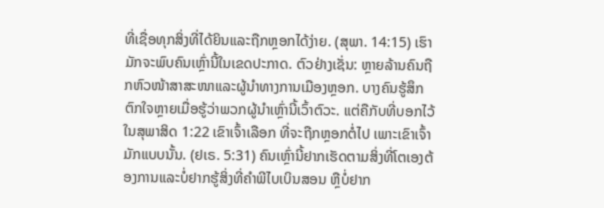ທີ່ເຊື່ອທຸກສິ່ງທີ່ໄດ້ຍິນແລະຖືກຫຼອກໄດ້ງ່າຍ. (ສຸພາ. 14:15) ເຮົາມັກຈະພົບຄົນເຫຼົ່ານີ້ໃນເຂດປະກາດ. ຕົວຢ່າງເຊັ່ນ: ຫຼາຍລ້ານຄົນຖືກຫົວໜ້າສາສະໜາແລະຜູ້ນຳທາງການເມືອງຫຼອກ. ບາງຄົນຮູ້ສຶກຕົກໃຈຫຼາຍເມື່ອຮູ້ວ່າພວກຜູ້ນຳເຫຼົ່ານີ້ເວົ້າຕົວະ. ແຕ່ຄືກັບທີ່ບອກໄວ້ໃນສຸພາສິດ 1:22 ເຂົາເຈົ້າເລືອກ ທີ່ຈະຖືກຫຼອກຕໍ່ໄປ ເພາະເຂົາເຈົ້າມັກແບບນັ້ນ. (ຢເຣ. 5:31) ຄົນເຫຼົ່ານີ້ຢາກເຮັດຕາມສິ່ງທີ່ໂຕເອງຕ້ອງການແລະບໍ່ຢາກຮູ້ສິ່ງທີ່ຄຳພີໄບເບິນສອນ ຫຼືບໍ່ຢາກ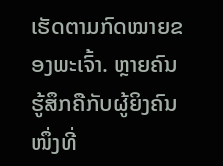ເຮັດຕາມກົດໝາຍຂອງພະເຈົ້າ. ຫຼາຍຄົນຮູ້ສຶກຄືກັບຜູ້ຍິງຄົນໜຶ່ງທີ່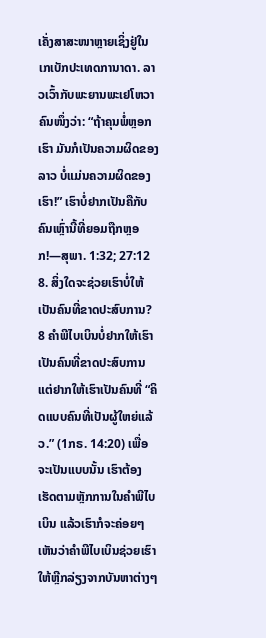ເຄັ່ງສາສະໜາຫຼາຍເຊິ່ງຢູ່ໃນເກເບັກປະເທດການາດາ. ລາວເວົ້າກັບພະຍານພະເຢໂຫວາຄົນໜຶ່ງວ່າ: “ຖ້າຄຸນພໍ່ຫຼອກເຮົາ ມັນກໍເປັນຄວາມຜິດຂອງລາວ ບໍ່ແມ່ນຄວາມຜິດຂອງເຮົາ!” ເຮົາບໍ່ຢາກເປັນຄືກັບຄົນເຫຼົ່ານີ້ທີ່ຍອມຖືກຫຼອກ!—ສຸພາ. 1:32; 27:12
8. ສິ່ງໃດຈະຊ່ວຍເຮົາບໍ່ໃຫ້ເປັນຄົນທີ່ຂາດປະສົບການ?
8 ຄຳພີໄບເບິນບໍ່ຢາກໃຫ້ເຮົາເປັນຄົນທີ່ຂາດປະສົບການ ແຕ່ຢາກໃຫ້ເຮົາເປັນຄົນທີ່ “ຄິດແບບຄົນທີ່ເປັນຜູ້ໃຫຍ່ແລ້ວ.” (1ກຣ. 14:20) ເພື່ອຈະເປັນແບບນັ້ນ ເຮົາຕ້ອງເຮັດຕາມຫຼັກການໃນຄຳພີໄບເບິນ ແລ້ວເຮົາກໍຈະຄ່ອຍໆເຫັນວ່າຄຳພີໄບເບິນຊ່ວຍເຮົາໃຫ້ຫຼີກລ່ຽງຈາກບັນຫາຕ່າງໆ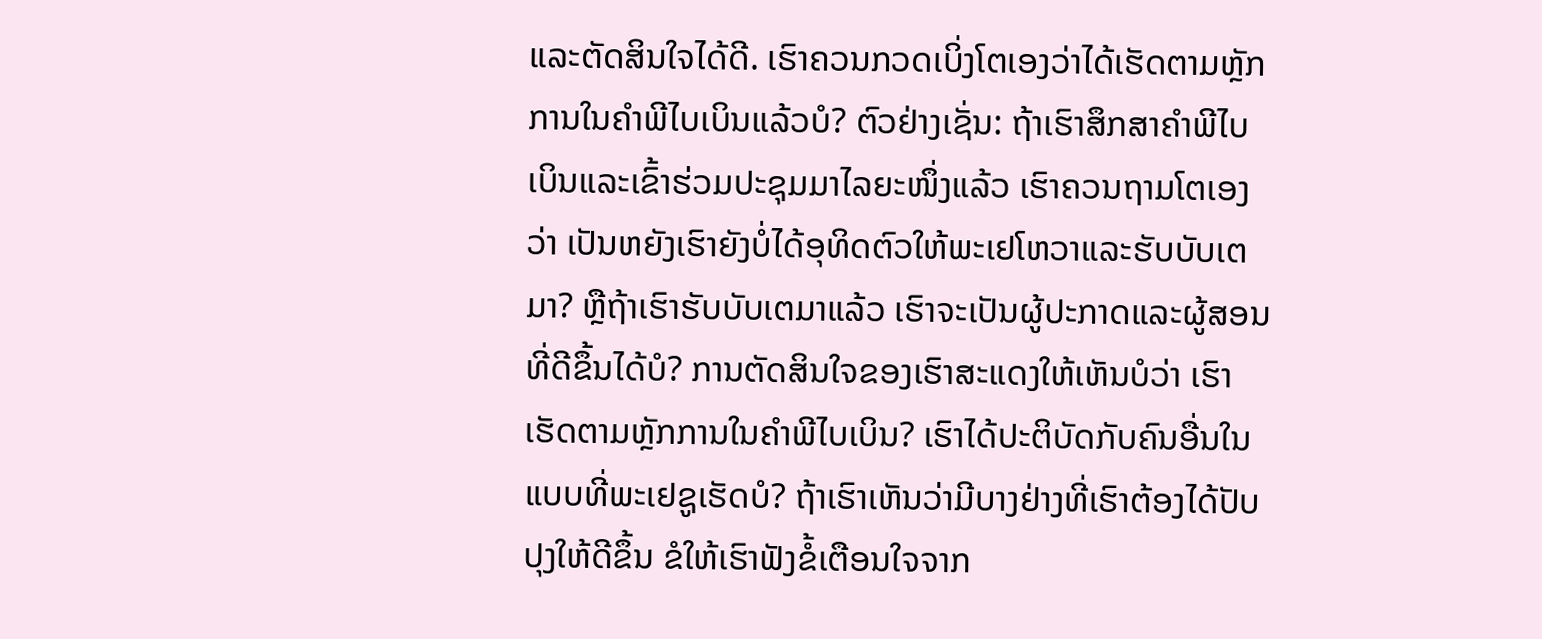ແລະຕັດສິນໃຈໄດ້ດີ. ເຮົາຄວນກວດເບິ່ງໂຕເອງວ່າໄດ້ເຮັດຕາມຫຼັກການໃນຄຳພີໄບເບິນແລ້ວບໍ? ຕົວຢ່າງເຊັ່ນ: ຖ້າເຮົາສຶກສາຄຳພີໄບເບິນແລະເຂົ້າຮ່ວມປະຊຸມມາໄລຍະໜຶ່ງແລ້ວ ເຮົາຄວນຖາມໂຕເອງວ່າ ເປັນຫຍັງເຮົາຍັງບໍ່ໄດ້ອຸທິດຕົວໃຫ້ພະເຢໂຫວາແລະຮັບບັບເຕມາ? ຫຼືຖ້າເຮົາຮັບບັບເຕມາແລ້ວ ເຮົາຈະເປັນຜູ້ປະກາດແລະຜູ້ສອນທີ່ດີຂຶ້ນໄດ້ບໍ? ການຕັດສິນໃຈຂອງເຮົາສະແດງໃຫ້ເຫັນບໍວ່າ ເຮົາເຮັດຕາມຫຼັກການໃນຄຳພີໄບເບິນ? ເຮົາໄດ້ປະຕິບັດກັບຄົນອື່ນໃນແບບທີ່ພະເຢຊູເຮັດບໍ? ຖ້າເຮົາເຫັນວ່າມີບາງຢ່າງທີ່ເຮົາຕ້ອງໄດ້ປັບປຸງໃຫ້ດີຂຶ້ນ ຂໍໃຫ້ເຮົາຟັງຂໍ້ເຕືອນໃຈຈາກ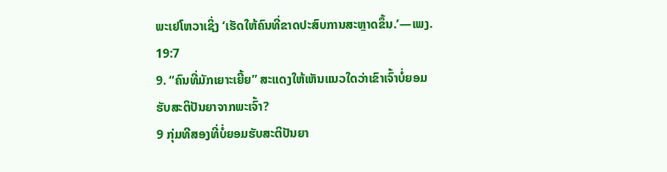ພະເຢໂຫວາເຊິ່ງ ‘ເຮັດໃຫ້ຄົນທີ່ຂາດປະສົບການສະຫຼາດຂຶ້ນ.’—ເພງ. 19:7
9. “ຄົນທີ່ມັກເຍາະເຍີ້ຍ” ສະແດງໃຫ້ເຫັນແນວໃດວ່າເຂົາເຈົ້າບໍ່ຍອມຮັບສະຕິປັນຍາຈາກພະເຈົ້າ?
9 ກຸ່ມທີສອງທີ່ບໍ່ຍອມຮັບສະຕິປັນຍາ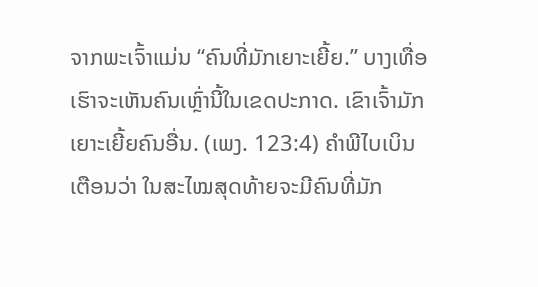ຈາກພະເຈົ້າແມ່ນ “ຄົນທີ່ມັກເຍາະເຍີ້ຍ.” ບາງເທື່ອເຮົາຈະເຫັນຄົນເຫຼົ່ານີ້ໃນເຂດປະກາດ. ເຂົາເຈົ້າມັກເຍາະເຍີ້ຍຄົນອື່ນ. (ເພງ. 123:4) ຄຳພີໄບເບິນເຕືອນວ່າ ໃນສະໄໝສຸດທ້າຍຈະມີຄົນທີ່ມັກ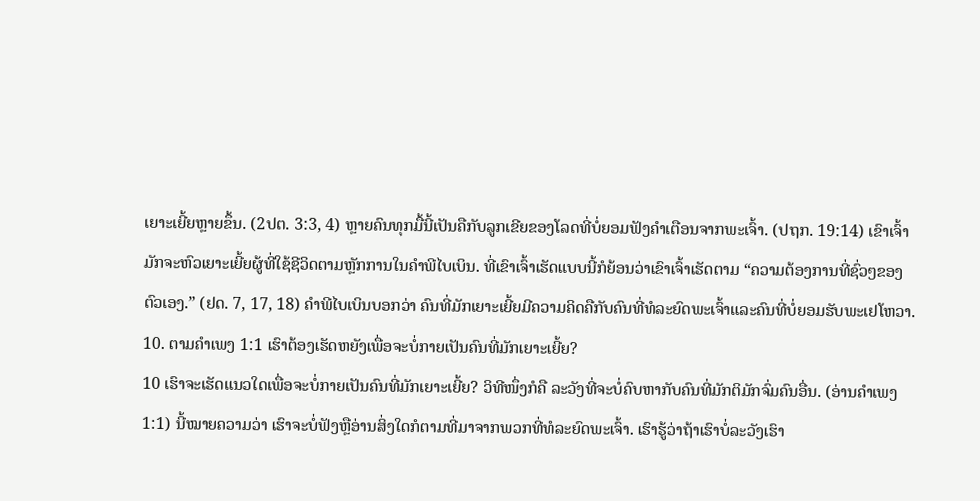ເຍາະເຍີ້ຍຫຼາຍຂຶ້ນ. (2ປຕ. 3:3, 4) ຫຼາຍຄົນທຸກມື້ນີ້ເປັນຄືກັບລູກເຂີຍຂອງໂລດທີ່ບໍ່ຍອມຟັງຄຳເຕືອນຈາກພະເຈົ້າ. (ປຖກ. 19:14) ເຂົາເຈົ້າມັກຈະຫົວເຍາະເຍີ້ຍຜູ້ທີ່ໃຊ້ຊີວິດຕາມຫຼັກການໃນຄຳພີໄບເບິນ. ທີ່ເຂົາເຈົ້າເຮັດແບບນີ້ກໍຍ້ອນວ່າເຂົາເຈົ້າເຮັດຕາມ “ຄວາມຕ້ອງການທີ່ຊົ່ວໆຂອງຕົວເອງ.” (ຢດ. 7, 17, 18) ຄຳພີໄບເບິນບອກວ່າ ຄົນທີ່ມັກເຍາະເຍີ້ຍມີຄວາມຄິດຄືກັບຄົນທີ່ທໍລະຍົດພະເຈົ້າແລະຄົນທີ່ບໍ່ຍອມຮັບພະເຢໂຫວາ.
10. ຕາມຄຳເພງ 1:1 ເຮົາຕ້ອງເຮັດຫຍັງເພື່ອຈະບໍ່ກາຍເປັນຄົນທີ່ມັກເຍາະເຍີ້ຍ?
10 ເຮົາຈະເຮັດແນວໃດເພື່ອຈະບໍ່ກາຍເປັນຄົນທີ່ມັກເຍາະເຍີ້ຍ? ວິທີໜຶ່ງກໍຄື ລະວັງທີ່ຈະບໍ່ຄົບຫາກັບຄົນທີ່ມັກຕິມັກຈົ່ມຄົນອື່ນ. (ອ່ານຄຳເພງ 1:1) ນີ້ໝາຍຄວາມວ່າ ເຮົາຈະບໍ່ຟັງຫຼືອ່ານສິ່ງໃດກໍຕາມທີ່ມາຈາກພວກທີ່ທໍລະຍົດພະເຈົ້າ. ເຮົາຮູ້ວ່າຖ້າເຮົາບໍ່ລະວັງເຮົາ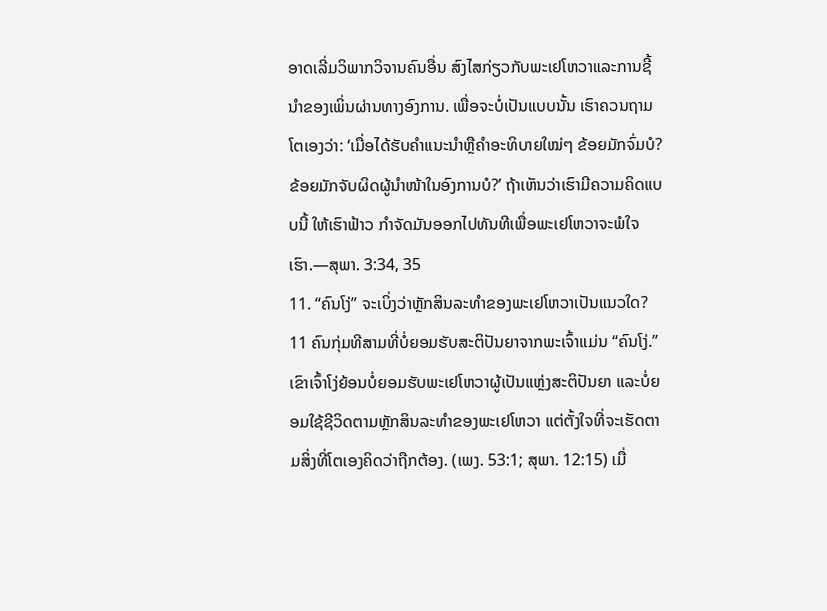ອາດເລີ່ມວິພາກວິຈານຄົນອື່ນ ສົງໄສກ່ຽວກັບພະເຢໂຫວາແລະການຊີ້ນຳຂອງເພິ່ນຜ່ານທາງອົງການ. ເພື່ອຈະບໍ່ເປັນແບບນັ້ນ ເຮົາຄວນຖາມໂຕເອງວ່າ: ‘ເມື່ອໄດ້ຮັບຄຳແນະນຳຫຼືຄຳອະທິບາຍໃໝ່ໆ ຂ້ອຍມັກຈົ່ມບໍ? ຂ້ອຍມັກຈັບຜິດຜູ້ນຳໜ້າໃນອົງການບໍ?’ ຖ້າເຫັນວ່າເຮົາມີຄວາມຄິດແບບນີ້ ໃຫ້ເຮົາຟ້າວ ກຳຈັດມັນອອກໄປທັນທີເພື່ອພະເຢໂຫວາຈະພໍໃຈເຮົາ.—ສຸພາ. 3:34, 35
11. “ຄົນໂງ່” ຈະເບິ່ງວ່າຫຼັກສິນລະທຳຂອງພະເຢໂຫວາເປັນແນວໃດ?
11 ຄົນກຸ່ມທີສາມທີ່ບໍ່ຍອມຮັບສະຕິປັນຍາຈາກພະເຈົ້າແມ່ນ “ຄົນໂງ່.” ເຂົາເຈົ້າໂງ່ຍ້ອນບໍ່ຍອມຮັບພະເຢໂຫວາຜູ້ເປັນແຫຼ່ງສະຕິປັນຍາ ແລະບໍ່ຍອມໃຊ້ຊີວິດຕາມຫຼັກສິນລະທຳຂອງພະເຢໂຫວາ ແຕ່ຕັ້ງໃຈທີ່ຈະເຮັດຕາມສິ່ງທີ່ໂຕເອງຄິດວ່າຖືກຕ້ອງ. (ເພງ. 53:1; ສຸພາ. 12:15) ເມື່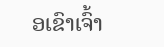ອເຂົາເຈົ້າ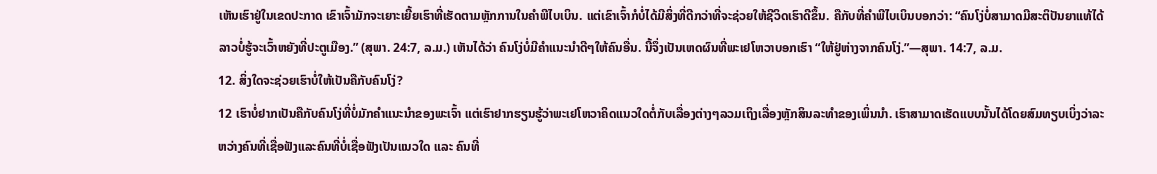ເຫັນເຮົາຢູ່ໃນເຂດປະກາດ ເຂົາເຈົ້າມັກຈະເຍາະເຍີ້ຍເຮົາທີ່ເຮັດຕາມຫຼັກການໃນຄຳພີໄບເບິນ. ແຕ່ເຂົາເຈົ້າກໍບໍ່ໄດ້ມີສິ່ງທີ່ດີກວ່າທີ່ຈະຊ່ວຍໃຫ້ຊີວິດເຮົາດີຂຶ້ນ. ຄືກັບທີ່ຄຳພີໄບເບິນບອກວ່າ: “ຄົນໂງ່ບໍ່ສາມາດມີສະຕິປັນຍາແທ້ໄດ້ ລາວບໍ່ຮູ້ຈະເວົ້າຫຍັງທີ່ປະຕູເມືອງ.” (ສຸພາ. 24:7, ລ.ມ.) ເຫັນໄດ້ວ່າ ຄົນໂງ່ບໍ່ມີຄຳແນະນຳດີໆໃຫ້ຄົນອື່ນ. ນີ້ຈຶ່ງເປັນເຫດຜົນທີ່ພະເຢໂຫວາບອກເຮົາ “ໃຫ້ຢູ່ຫ່າງຈາກຄົນໂງ່.”—ສຸພາ. 14:7, ລ.ມ.
12. ສິ່ງໃດຈະຊ່ວຍເຮົາບໍ່ໃຫ້ເປັນຄືກັບຄົນໂງ່?
12 ເຮົາບໍ່ຢາກເປັນຄືກັບຄົນໂງ່ທີ່ບໍ່ມັກຄຳແນະນຳຂອງພະເຈົ້າ ແຕ່ເຮົາຢາກຮຽນຮູ້ວ່າພະເຢໂຫວາຄິດແນວໃດຕໍ່ກັບເລື່ອງຕ່າງໆລວມເຖິງເລື່ອງຫຼັກສິນລະທຳຂອງເພິ່ນນຳ. ເຮົາສາມາດເຮັດແບບນັ້ນໄດ້ໂດຍສົມທຽບເບິ່ງວ່າລະຫວ່າງຄົນທີ່ເຊື່ອຟັງແລະຄົນທີ່ບໍ່ເຊື່ອຟັງເປັນແນວໃດ ແລະ ຄົນທີ່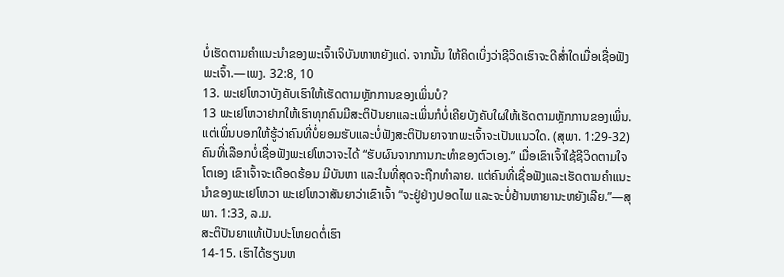ບໍ່ເຮັດຕາມຄຳແນະນຳຂອງພະເຈົ້າເຈິບັນຫາຫຍັງແດ່. ຈາກນັ້ນ ໃຫ້ຄິດເບິ່ງວ່າຊີວິດເຮົາຈະດີສ່ຳໃດເມື່ອເຊື່ອຟັງພະເຈົ້າ.—ເພງ. 32:8, 10
13. ພະເຢໂຫວາບັງຄັບເຮົາໃຫ້ເຮັດຕາມຫຼັກການຂອງເພິ່ນບໍ?
13 ພະເຢໂຫວາຢາກໃຫ້ເຮົາທຸກຄົນມີສະຕິປັນຍາແລະເພິ່ນກໍບໍ່ເຄີຍບັງຄັບໃຜໃຫ້ເຮັດຕາມຫຼັກການຂອງເພິ່ນ. ແຕ່ເພິ່ນບອກໃຫ້ຮູ້ວ່າຄົນທີ່ບໍ່ຍອມຮັບແລະບໍ່ຟັງສະຕິປັນຍາຈາກພະເຈົ້າຈະເປັນແນວໃດ. (ສຸພາ. 1:29-32) ຄົນທີ່ເລືອກບໍ່ເຊື່ອຟັງພະເຢໂຫວາຈະໄດ້ “ຮັບຜົນຈາກການກະທຳຂອງຕົວເອງ.” ເມື່ອເຂົາເຈົ້າໃຊ້ຊີວິດຕາມໃຈໂຕເອງ ເຂົາເຈົ້າຈະເດືອດຮ້ອນ ມີບັນຫາ ແລະໃນທີ່ສຸດຈະຖືກທຳລາຍ. ແຕ່ຄົນທີ່ເຊື່ອຟັງແລະເຮັດຕາມຄຳແນະນຳຂອງພະເຢໂຫວາ ພະເຢໂຫວາສັນຍາວ່າເຂົາເຈົ້າ “ຈະຢູ່ຢ່າງປອດໄພ ແລະຈະບໍ່ຢ້ານຫາຍານະຫຍັງເລີຍ.”—ສຸພາ. 1:33, ລ.ມ.
ສະຕິປັນຍາແທ້ເປັນປະໂຫຍດຕໍ່ເຮົາ
14-15. ເຮົາໄດ້ຮຽນຫ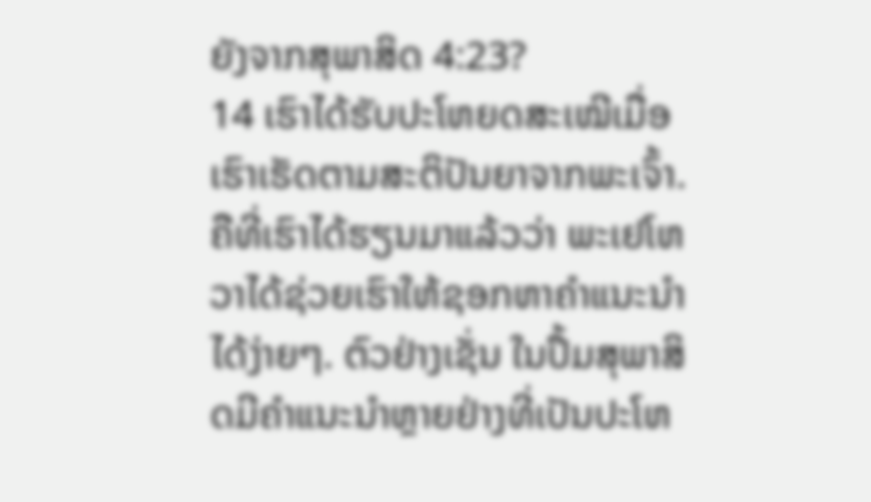ຍັງຈາກສຸພາສິດ 4:23?
14 ເຮົາໄດ້ຮັບປະໂຫຍດສະເໝີເມື່ອເຮົາເຮັດຕາມສະຕິປັນຍາຈາກພະເຈົ້າ. ຄືທີ່ເຮົາໄດ້ຮຽນມາແລ້ວວ່າ ພະເຢໂຫວາໄດ້ຊ່ວຍເຮົາໃຫ້ຊອກຫາຄຳແນະນຳໄດ້ງ່າຍໆ. ຕົວຢ່າງເຊັ່ນ ໃນປຶ້ມສຸພາສິດມີຄຳແນະນຳຫຼາຍຢ່າງທີ່ເປັນປະໂຫ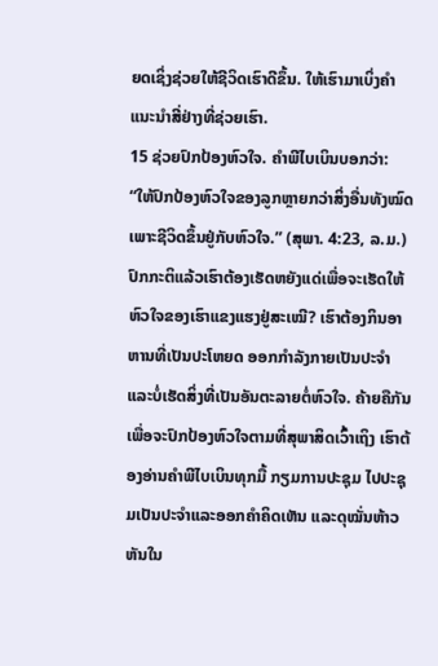ຍດເຊິ່ງຊ່ວຍໃຫ້ຊີວິດເຮົາດີຂຶ້ນ. ໃຫ້ເຮົາມາເບິ່ງຄຳແນະນຳສີ່ຢ່າງທີ່ຊ່ວຍເຮົາ.
15 ຊ່ວຍປົກປ້ອງຫົວໃຈ. ຄຳພີໄບເບິນບອກວ່າ: “ໃຫ້ປົກປ້ອງຫົວໃຈຂອງລູກຫຼາຍກວ່າສິ່ງອື່ນທັງໝົດ ເພາະຊີວິດຂຶ້ນຢູ່ກັບຫົວໃຈ.” (ສຸພາ. 4:23, ລ.ມ.) ປົກກະຕິແລ້ວເຮົາຕ້ອງເຮັດຫຍັງແດ່ເພື່ອຈະເຮັດໃຫ້ຫົວໃຈຂອງເຮົາແຂງແຮງຢູ່ສະເໝີ? ເຮົາຕ້ອງກິນອາຫານທີ່ເປັນປະໂຫຍດ ອອກກຳລັງກາຍເປັນປະຈຳ ແລະບໍ່ເຮັດສິ່ງທີ່ເປັນອັນຕະລາຍຕໍ່ຫົວໃຈ. ຄ້າຍຄືກັນ ເພື່ອຈະປົກປ້ອງຫົວໃຈຕາມທີ່ສຸພາສິດເວົ້າເຖິງ ເຮົາຕ້ອງອ່ານຄຳພີໄບເບິນທຸກມື້ ກຽມການປະຊຸມ ໄປປະຊຸມເປັນປະຈຳແລະອອກຄຳຄິດເຫັນ ແລະດຸໝັ່ນຫ້າວຫັນໃນ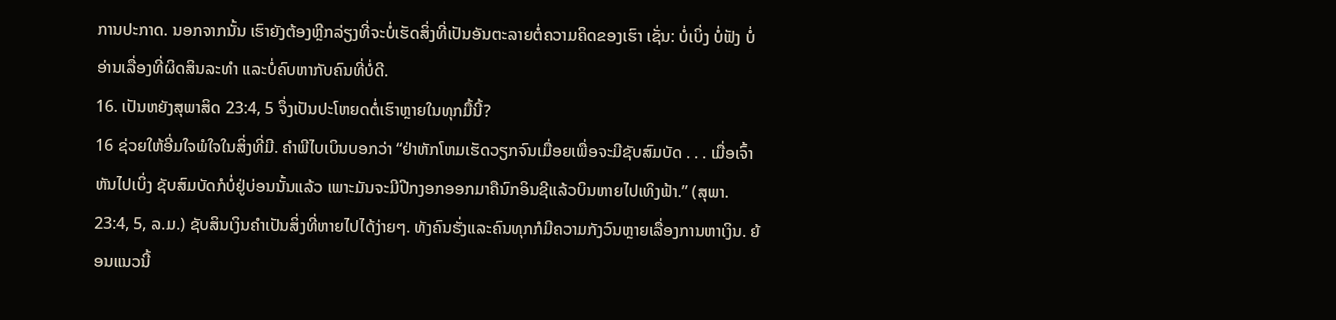ການປະກາດ. ນອກຈາກນັ້ນ ເຮົາຍັງຕ້ອງຫຼີກລ່ຽງທີ່ຈະບໍ່ເຮັດສິ່ງທີ່ເປັນອັນຕະລາຍຕໍ່ຄວາມຄິດຂອງເຮົາ ເຊັ່ນ: ບໍ່ເບິ່ງ ບໍ່ຟັງ ບໍ່ອ່ານເລື່ອງທີ່ຜິດສິນລະທຳ ແລະບໍ່ຄົບຫາກັບຄົນທີ່ບໍ່ດີ.
16. ເປັນຫຍັງສຸພາສິດ 23:4, 5 ຈຶ່ງເປັນປະໂຫຍດຕໍ່ເຮົາຫຼາຍໃນທຸກມື້ນີ້?
16 ຊ່ວຍໃຫ້ອີ່ມໃຈພໍໃຈໃນສິ່ງທີ່ມີ. ຄຳພີໄບເບິນບອກວ່າ “ຢ່າຫັກໂຫມເຮັດວຽກຈົນເມື່ອຍເພື່ອຈະມີຊັບສົມບັດ . . . ເມື່ອເຈົ້າຫັນໄປເບິ່ງ ຊັບສົມບັດກໍບໍ່ຢູ່ບ່ອນນັ້ນແລ້ວ ເພາະມັນຈະມີປີກງອກອອກມາຄືນົກອິນຊີແລ້ວບິນຫາຍໄປເທິງຟ້າ.” (ສຸພາ. 23:4, 5, ລ.ມ.) ຊັບສິນເງິນຄຳເປັນສິ່ງທີ່ຫາຍໄປໄດ້ງ່າຍໆ. ທັງຄົນຮັ່ງແລະຄົນທຸກກໍມີຄວາມກັງວົນຫຼາຍເລື່ອງການຫາເງິນ. ຍ້ອນແນວນີ້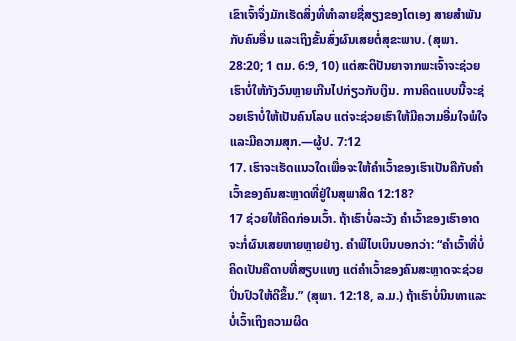ເຂົາເຈົ້າຈຶ່ງມັກເຮັດສິ່ງທີ່ທຳລາຍຊື່ສຽງຂອງໂຕເອງ ສາຍສຳພັນກັບຄົນອື່ນ ແລະເຖິງຂັ້ນສົ່ງຜົນເສຍຕໍ່ສຸຂະພາບ. (ສຸພາ. 28:20; 1 ຕມ. 6:9, 10) ແຕ່ສະຕິປັນຍາຈາກພະເຈົ້າຈະຊ່ວຍເຮົາບໍ່ໃຫ້ກັງວົນຫຼາຍເກີນໄປກ່ຽວກັບເງິນ. ການຄິດແບບນີ້ຈະຊ່ວຍເຮົາບໍ່ໃຫ້ເປັນຄົນໂລບ ແຕ່ຈະຊ່ວຍເຮົາໃຫ້ມີຄວາມອີ່ມໃຈພໍໃຈແລະມີຄວາມສຸກ.—ຜູ້ປ. 7:12
17. ເຮົາຈະເຮັດແນວໃດເພື່ອຈະໃຫ້ຄຳເວົ້າຂອງເຮົາເປັນຄືກັບຄຳເວົ້າຂອງຄົນສະຫຼາດທີ່ຢູ່ໃນສຸພາສິດ 12:18?
17 ຊ່ວຍໃຫ້ຄິດກ່ອນເວົ້າ. ຖ້າເຮົາບໍ່ລະວັງ ຄຳເວົ້າຂອງເຮົາອາດຈະກໍ່ຜົນເສຍຫາຍຫຼາຍຢ່າງ. ຄຳພີໄບເບິນບອກວ່າ: “ຄຳເວົ້າທີ່ບໍ່ຄິດເປັນຄືດາບທີ່ສຽບແທງ ແຕ່ຄຳເວົ້າຂອງຄົນສະຫຼາດຈະຊ່ວຍປິ່ນປົວໃຫ້ດີຂຶ້ນ.” (ສຸພາ. 12:18, ລ.ມ.) ຖ້າເຮົາບໍ່ນິນທາແລະບໍ່ເວົ້າເຖິງຄວາມຜິດ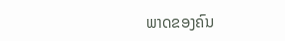ພາດຂອງຄົນ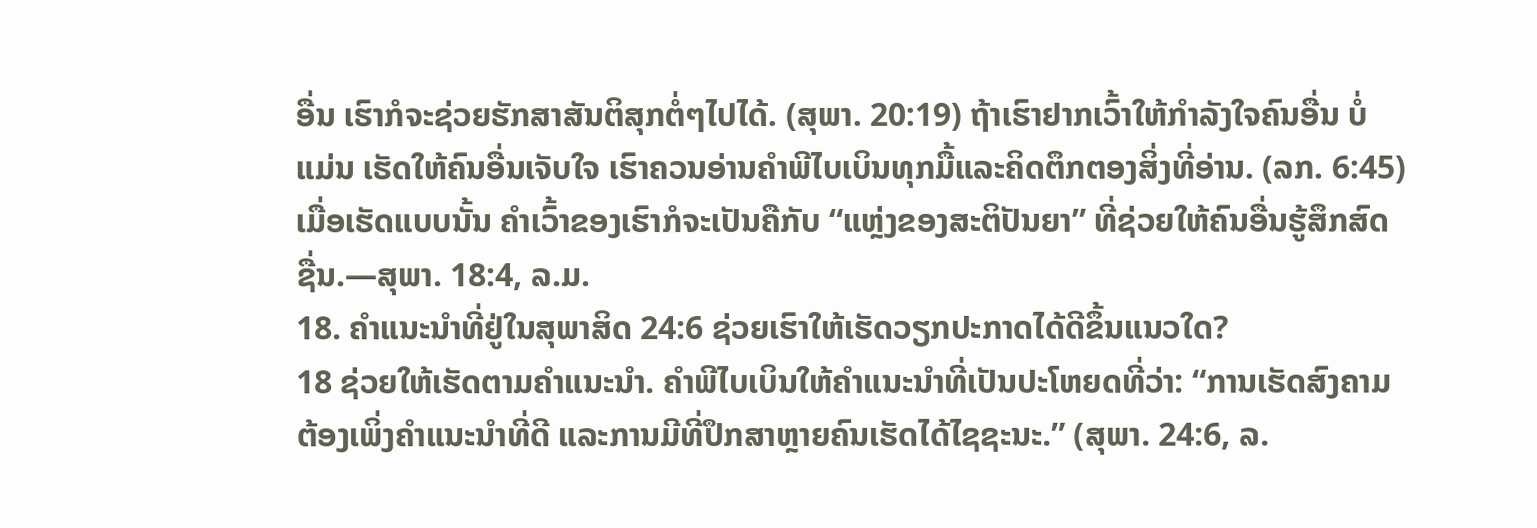ອື່ນ ເຮົາກໍຈະຊ່ວຍຮັກສາສັນຕິສຸກຕໍ່ໆໄປໄດ້. (ສຸພາ. 20:19) ຖ້າເຮົາຢາກເວົ້າໃຫ້ກຳລັງໃຈຄົນອື່ນ ບໍ່ແມ່ນ ເຮັດໃຫ້ຄົນອື່ນເຈັບໃຈ ເຮົາຄວນອ່ານຄຳພີໄບເບິນທຸກມື້ແລະຄິດຕຶກຕອງສິ່ງທີ່ອ່ານ. (ລກ. 6:45) ເມື່ອເຮັດແບບນັ້ນ ຄຳເວົ້າຂອງເຮົາກໍຈະເປັນຄືກັບ “ແຫຼ່ງຂອງສະຕິປັນຍາ” ທີ່ຊ່ວຍໃຫ້ຄົນອື່ນຮູ້ສຶກສົດຊື່ນ.—ສຸພາ. 18:4, ລ.ມ.
18. ຄຳແນະນຳທີ່ຢູ່ໃນສຸພາສິດ 24:6 ຊ່ວຍເຮົາໃຫ້ເຮັດວຽກປະກາດໄດ້ດີຂຶ້ນແນວໃດ?
18 ຊ່ວຍໃຫ້ເຮັດຕາມຄຳແນະນຳ. ຄຳພີໄບເບິນໃຫ້ຄຳແນະນຳທີ່ເປັນປະໂຫຍດທີ່ວ່າ: “ການເຮັດສົງຄາມຕ້ອງເພິ່ງຄຳແນະນຳທີ່ດີ ແລະການມີທີ່ປຶກສາຫຼາຍຄົນເຮັດໄດ້ໄຊຊະນະ.” (ສຸພາ. 24:6, ລ.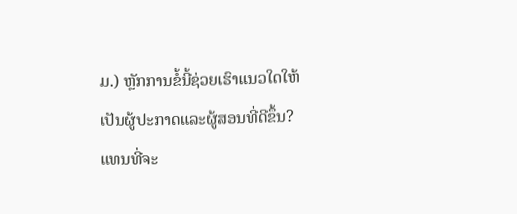ມ.) ຫຼັກການຂໍ້ນີ້ຊ່ວຍເຮົາແນວໃດໃຫ້ເປັນຜູ້ປະກາດແລະຜູ້ສອນທີ່ດີຂຶ້ນ? ແທນທີ່ຈະ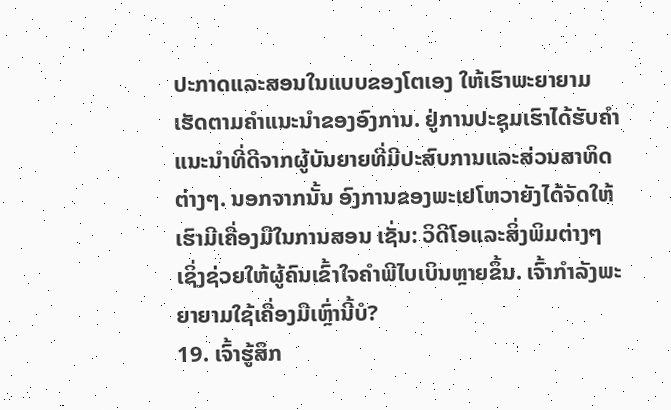ປະກາດແລະສອນໃນແບບຂອງໂຕເອງ ໃຫ້ເຮົາພະຍາຍາມເຮັດຕາມຄຳແນະນຳຂອງອົງການ. ຢູ່ການປະຊຸມເຮົາໄດ້ຮັບຄຳແນະນຳທີ່ດີຈາກຜູ້ບັນຍາຍທີ່ມີປະສົບການແລະສ່ວນສາທິດຕ່າງໆ. ນອກຈາກນັ້ນ ອົງການຂອງພະເຢໂຫວາຍັງໄດ້ຈັດໃຫ້ເຮົາມີເຄື່ອງມືໃນການສອນ ເຊັ່ນ: ວິດີໂອແລະສິ່ງພິມຕ່າງໆ ເຊິ່ງຊ່ວຍໃຫ້ຜູ້ຄົນເຂົ້າໃຈຄຳພີໄບເບິນຫຼາຍຂຶ້ນ. ເຈົ້າກຳລັງພະຍາຍາມໃຊ້ເຄື່ອງມືເຫຼົ່ານີ້ບໍ?
19. ເຈົ້າຮູ້ສຶກ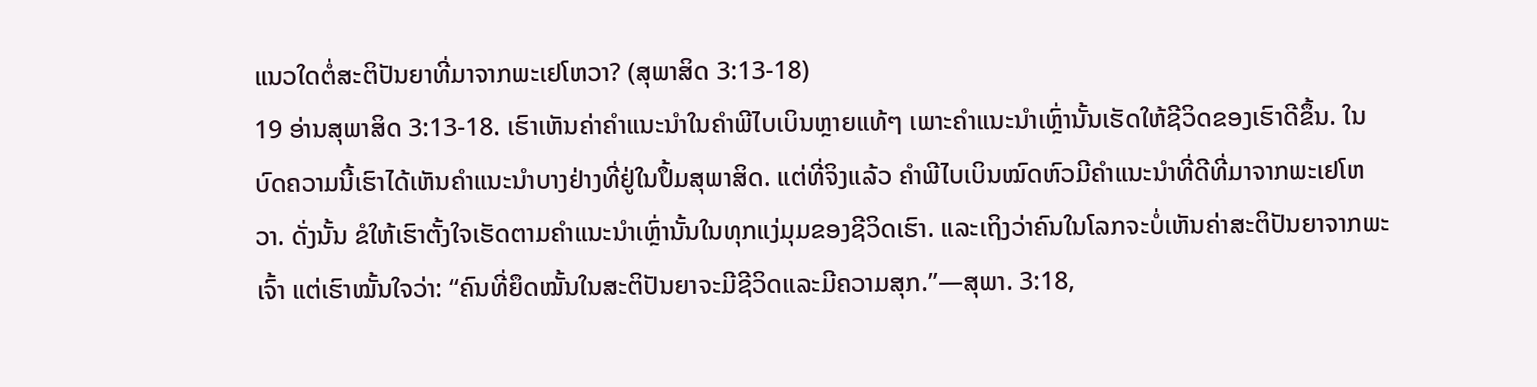ແນວໃດຕໍ່ສະຕິປັນຍາທີ່ມາຈາກພະເຢໂຫວາ? (ສຸພາສິດ 3:13-18)
19 ອ່ານສຸພາສິດ 3:13-18. ເຮົາເຫັນຄ່າຄຳແນະນຳໃນຄຳພີໄບເບິນຫຼາຍແທ້ໆ ເພາະຄຳແນະນຳເຫຼົ່ານັ້ນເຮັດໃຫ້ຊີວິດຂອງເຮົາດີຂຶ້ນ. ໃນບົດຄວາມນີ້ເຮົາໄດ້ເຫັນຄຳແນະນຳບາງຢ່າງທີ່ຢູ່ໃນປຶ້ມສຸພາສິດ. ແຕ່ທີ່ຈິງແລ້ວ ຄຳພີໄບເບິນໝົດຫົວມີຄຳແນະນຳທີ່ດີທີ່ມາຈາກພະເຢໂຫວາ. ດັ່ງນັ້ນ ຂໍໃຫ້ເຮົາຕັ້ງໃຈເຮັດຕາມຄຳແນະນຳເຫຼົ່ານັ້ນໃນທຸກແງ່ມຸມຂອງຊີວິດເຮົາ. ແລະເຖິງວ່າຄົນໃນໂລກຈະບໍ່ເຫັນຄ່າສະຕິປັນຍາຈາກພະເຈົ້າ ແຕ່ເຮົາໝັ້ນໃຈວ່າ: “ຄົນທີ່ຍຶດໝັ້ນໃນສະຕິປັນຍາຈະມີຊີວິດແລະມີຄວາມສຸກ.”—ສຸພາ. 3:18,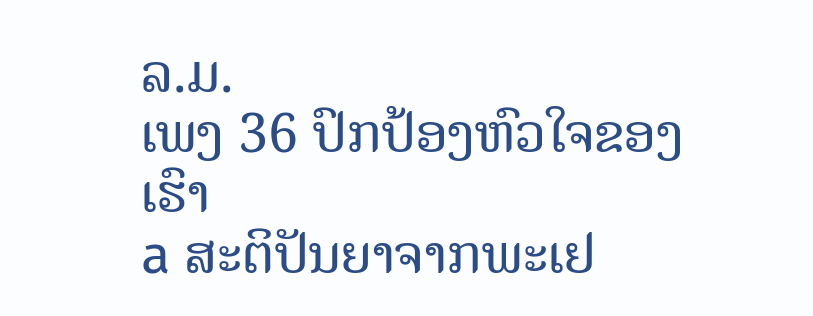ລ.ມ.
ເພງ 36 ປົກປ້ອງຫົວໃຈຂອງເຮົາ
a ສະຕິປັນຍາຈາກພະເຢ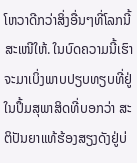ໂຫວາດີກວ່າສິ່ງອື່ນໆທີ່ໂລກນີ້ສະເໜີໃຫ້. ໃນບົດຄວາມນີ້ເຮົາຈະມາເບິ່ງພາບປຽບທຽບທີ່ຢູ່ໃນປຶ້ມສຸພາສິດທີ່ບອກວ່າ ສະຕິປັນຍາແທ້ຮ້ອງສຽງດັງຢູ່ບ່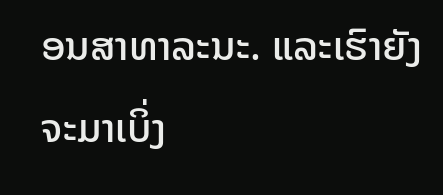ອນສາທາລະນະ. ແລະເຮົາຍັງຈະມາເບິ່ງ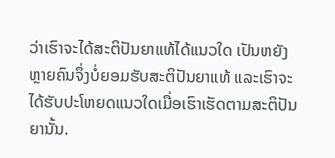ວ່າເຮົາຈະໄດ້ສະຕິປັນຍາແທ້ໄດ້ແນວໃດ ເປັນຫຍັງຫຼາຍຄົນຈຶ່ງບໍ່ຍອມຮັບສະຕິປັນຍາແທ້ ແລະເຮົາຈະໄດ້ຮັບປະໂຫຍດແນວໃດເມື່ອເຮົາເຮັດຕາມສະຕິປັນຍານັ້ນ.